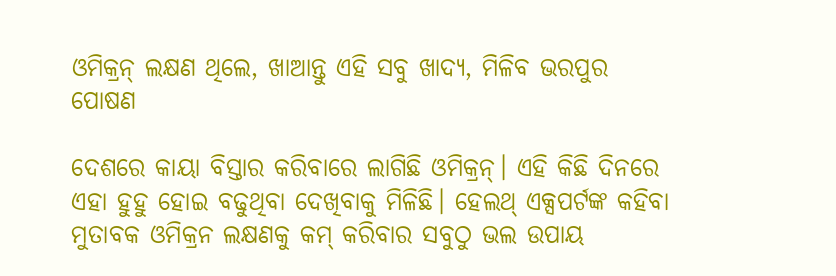ଓମିକ୍ରନ୍ ଲକ୍ଷଣ ଥିଲେ, ଖାଆନ୍ତୁ ଏହି ସବୁ ଖାଦ୍ୟ, ମିଳିବ ଭରପୁର ପୋଷଣ

ଦେଶରେ କାୟା ବିସ୍ତାର କରିବାରେ ଲାଗିଛି ଓମିକ୍ରନ୍। ଏହି କିଛି ଦିନରେ ଏହା ହୁହୁ ହୋଇ ବଢୁଥିବା ଦେଖିବାକୁ ମିଳିଛି। ହେଲଥ୍ ଏକ୍ସପର୍ଟଙ୍କ କହିବା ମୁତାବକ ଓମିକ୍ରନ ଲକ୍ଷଣକୁ କମ୍ କରିବାର ସବୁଠୁ ଭଲ ଉପାୟ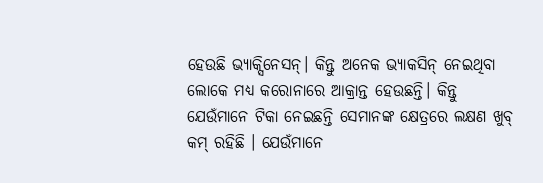ହେଉଛି ଭ୍ୟାକ୍ସିନେସନ୍। କିନ୍ତୁ ଅନେକ ଭ୍ୟାକସିନ୍ ନେଇଥିବା ଲୋକେ ମଧ୍ୟ କରୋନାରେ ଆକ୍ରାନ୍ତ ହେଉଛନ୍ତି। କିନ୍ତୁ ଯେଉଁମାନେ ଟିକା ନେଇଛନ୍ତି ସେମାନଙ୍କ କ୍ଷେତ୍ରରେ ଲକ୍ଷଣ ଖୁବ୍ କମ୍ ରହିଛି । ଯେଉଁମାନେ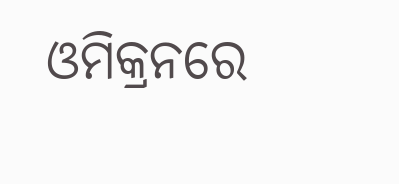ଓମିକ୍ରନରେ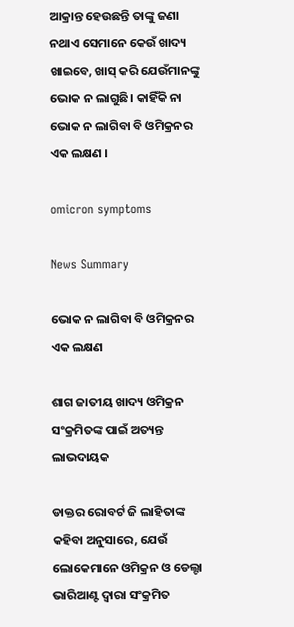ଆକ୍ରାନ୍ତ ହେଉଛନ୍ତି ତାଙ୍କୁ ଜଣା ନଥାଏ ସେମାନେ କେଉଁ ଖାଦ୍ୟ ଖାଇବେ, ଖାସ୍ କରି ଯେଉଁମାନଙ୍କୁ ଭୋକ ନ ଲାଗୁଛି। କାହିଁକି ନା ଭୋକ ନ ଲାଗିବା ବି ଓମିକ୍ରନର ଏକ ଲକ୍ଷଣ ।

omicron symptoms

News Summary

ଭୋକ ନ ଲାଗିବା ବି ଓମିକ୍ରନର ଏକ ଲକ୍ଷଣ

ଶାଗ ଜାତୀୟ ଖାଦ୍ୟ ଓମିକ୍ରନ ସଂକ୍ରମିତଙ୍କ ପାଇଁ ଅତ୍ୟନ୍ତ ଲାଭଦାୟକ

ଡାକ୍ତର ରୋବର୍ଟ ଜି ଲାହିତାଙ୍କ କହିବା ଅନୁସାରେ, ଯେଉଁ ଲୋକେମାନେ ଓମିକ୍ରନ ଓ ଡେଲ୍ଟା ଭାରିଆଣ୍ଟ ଦ୍ୱାରା ସଂକ୍ରମିତ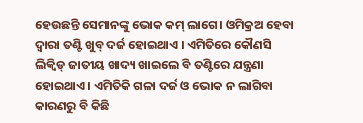ହେଉଛନ୍ତି ସେମାନଙ୍କୁ ଭୋକ କମ୍ ଲାଗେ। ଓମିକ୍ରଅ ହେବା ଦ୍ୱାରା ତଣ୍ଟି ଖୁବ୍ ଦର୍ଜ ହୋଇଥାଏ । ଏମିତିରେ କୌଣସି ଲିକ୍ୱିଡ୍ ଜାତୀୟ ଖାଦ୍ୟ ଖାଇଲେ ବି ତଣ୍ଟିରେ ଯନ୍ତ୍ରଣା ହୋଇଥାଏ । ଏମିତିକି ଗଳା ଦର୍ଜ ଓ ଭୋକ ନ ଲାଗିବା କାରଣରୁ ବି କିଛି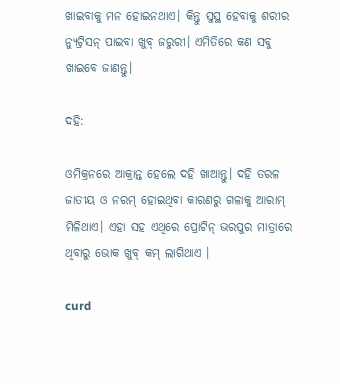ଖାଇବାକୁ ମନ ହୋଇନଥାଏ। କିନ୍ତୁ ସୁସ୍ଥ ହେବାକୁ ଶରୀର ନ୍ୟୁଟ୍ରିସନ୍ ପାଇବା ଖୁବ୍ ଜରୁରୀ। ଏମିତିରେ କଣ ସବୁ ଖାଇବେ ଜାଣନ୍ତୁ।

ଦହି:

ଓମିକ୍ରନରେ ଆକ୍ରାନ୍ତ ହେଲେ ଦହି ଖାଆନ୍ତୁ। ଦହି ତରଳ ଜାତୀୟ ଓ ନରମ୍ ହୋଇଥିବା କାରଣରୁ ଗଳାକୁ ଆରାମ୍ ମିଳିଥାଏ। ଏହା ସହ ଏଥିରେ ପ୍ରୋଟିନ୍ ଭରପୁର ମାତ୍ରାରେ ଥିବାରୁ ଭୋକ ଖୁବ୍ କମ୍ ଲାଗିଥାଏ ।

curd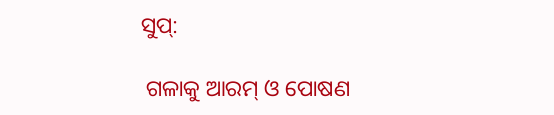ସୁପ୍:

 ଗଳାକୁ ଆରମ୍ ଓ ପୋଷଣ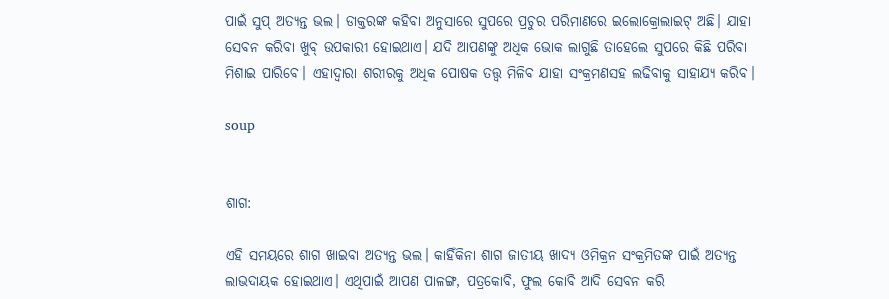ପାଇଁ ସୁପ୍ ଅତ୍ୟନ୍ତ ଭଲ। ଡାକ୍ତରଙ୍କ କହିବା ଅନୁସାରେ ସୁପରେ ପ୍ରଚୁର ପରିମାଣରେ ଇଲୋକ୍ରୋଲାଇଟ୍ ଅଛି। ଯାହା ସେବନ କରିବା ଖୁବ୍ ଉପକାରୀ ହୋଇଥାଏ। ଯଦି ଆପଣଙ୍କୁ ଅଧିକ ଭୋକ ଲାଗୁଛି ତାହେଲେ ସୁପରେ କିଛି ପରିବା ମିଶାଇ ପାରିବେ। ଏହାଦ୍ୱାରା ଶରୀରକୁ ଅଧିକ ପୋଷକ ତତ୍ତ୍ୱ ମିଳିବ ଯାହା ସଂକ୍ରମଣସହ ଲଢିବାକୁ ସାହାଯ୍ୟ କରିବ।

soup


ଶାଗ:

ଏହି ସମୟରେ ଶାଗ ଖାଇବା ଅତ୍ୟନ୍ତ ଭଲ। କାହିଁକିନା ଶାଗ ଜାତୀୟ ଖାଦ୍ୟ ଓମିକ୍ରନ ସଂକ୍ରମିତଙ୍କ ପାଇଁ ଅତ୍ୟନ୍ତ ଲାଭଦାୟକ ହୋଇଥାଏ। ଏଥିପାଇଁ ଆପଣ ପାଳଙ୍ଗ, ପତ୍ରକୋବି, ଫୁଲ କୋବି ଆଦି ସେବନ କରି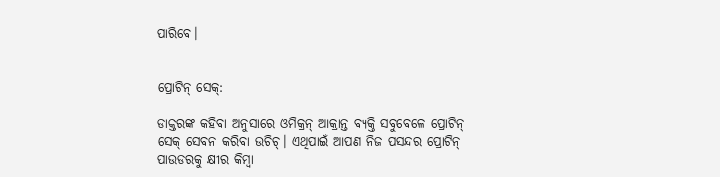ପାରିବେ।


ପ୍ରୋଟିନ୍ ସେକ୍:

ଡାକ୍ତରଙ୍କ କହିବା ଅନୁସାରେ ଓମିକ୍ରନ୍ ଆକ୍ରାନ୍ତ ବ୍ୟକ୍ତି ସବୁବେଳେ ପ୍ରୋଟିନ୍ ସେକ୍ ସେବନ କରିବା ଉଚିଚ୍। ଏଥିପାଇଁ ଆପଣ ନିଜ ପସନ୍ଦର ପ୍ରୋଟିନ୍ ପାଉଡରକୁ କ୍ଷୀର କିମ୍ବା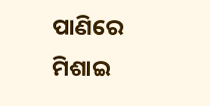ପାଣିରେ ମିଶାଇ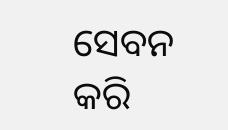ସେବନ କରି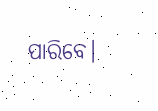ପାରିବେ।